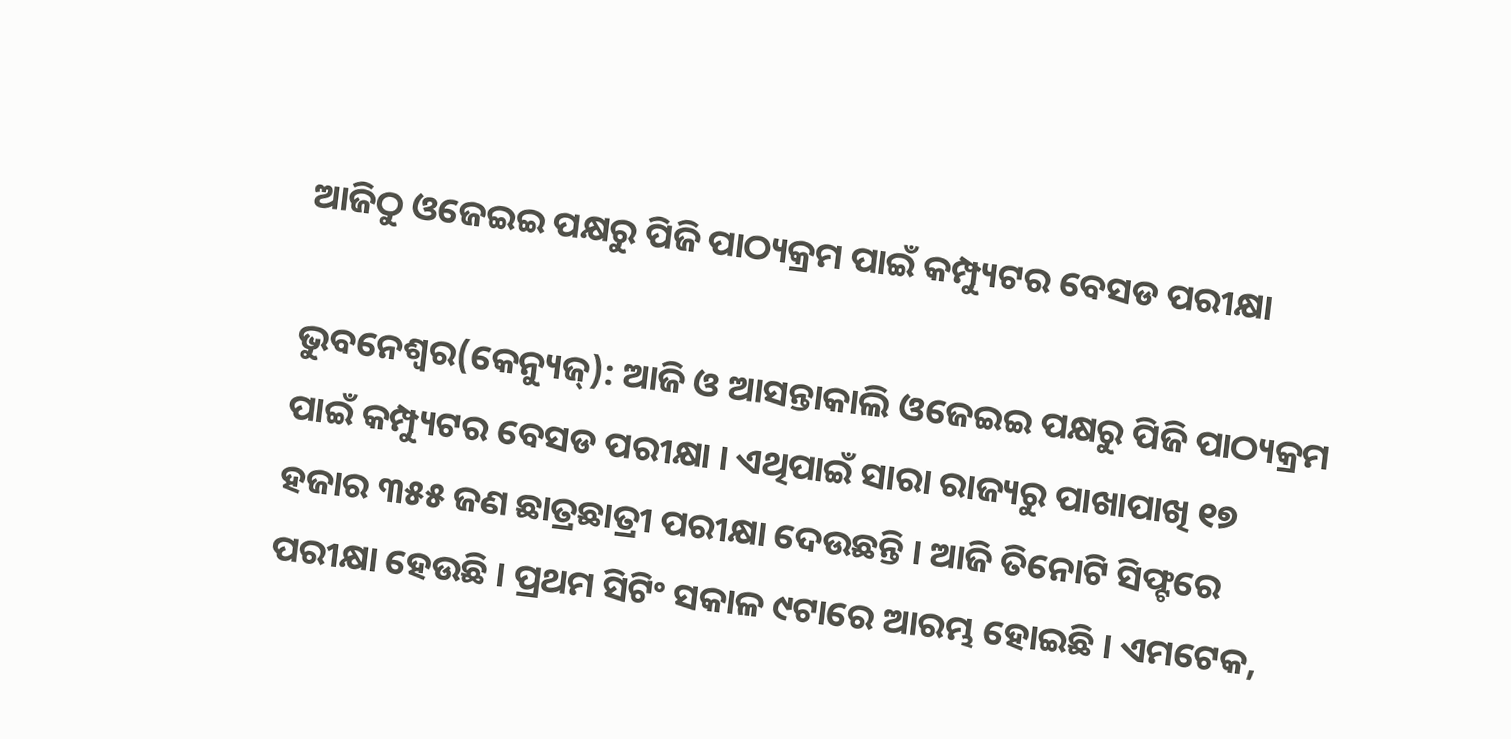ଆଜିଠୁ ଓଜେଇଇ ପକ୍ଷରୁ ପିଜି ପାଠ୍ୟକ୍ରମ ପାଇଁ କମ୍ପ୍ୟୁଟର ବେସଡ ପରୀକ୍ଷା

ଭୁବନେଶ୍ୱର(କେନ୍ୟୁଜ୍): ଆଜି ଓ ଆସନ୍ତାକାଲି ଓଜେଇଇ ପକ୍ଷରୁ ପିଜି ପାଠ୍ୟକ୍ରମ ପାଇଁ କମ୍ପ୍ୟୁଟର ବେସଡ ପରୀକ୍ଷା । ଏଥିପାଇଁ ସାରା ରାଜ୍ୟରୁ ପାଖାପାଖି ୧୭ ହଜାର ୩୫୫ ଜଣ ଛାତ୍ରଛାତ୍ରୀ ପରୀକ୍ଷା ଦେଉଛନ୍ତି । ଆଜି ତିନୋଟି ସିଫ୍ଟରେ ପରୀକ୍ଷା ହେଉଛି । ପ୍ରଥମ ସିଟିଂ ସକାଳ ୯ଟାରେ ଆରମ୍ଭ ହୋଇଛି । ଏମଟେକ,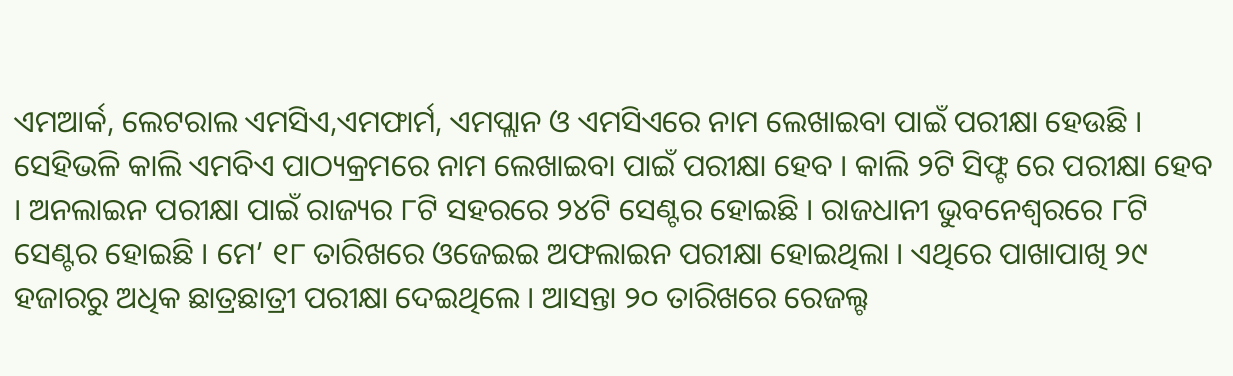ଏମଆର୍କ, ଲେଟରାଲ ଏମସିଏ,ଏମଫାର୍ମ, ଏମପ୍ଲାନ ଓ ଏମସିଏରେ ନାମ ଲେଖାଇବା ପାଇଁ ପରୀକ୍ଷା ହେଉଛି । ସେହିଭଳି କାଲି ଏମବିଏ ପାଠ୍ୟକ୍ରମରେ ନାମ ଲେଖାଇବା ପାଇଁ ପରୀକ୍ଷା ହେବ । କାଲି ୨ଟି ସିଫ୍ଟ ରେ ପରୀକ୍ଷା ହେବ । ଅନଲାଇନ ପରୀକ୍ଷା ପାଇଁ ରାଜ୍ୟର ୮ଟି ସହରରେ ୨୪ଟି ସେଣ୍ଟର ହୋଇଛି । ରାଜଧାନୀ ଭୁବନେଶ୍ୱରରେ ୮ଟି ସେଣ୍ଟର ହୋଇଛି । ମେ’ ୧୮ ତାରିଖରେ ଓଜେଇଇ ଅଫଲାଇନ ପରୀକ୍ଷା ହୋଇଥିଲା । ଏଥିରେ ପାଖାପାଖି ୨୯ ହଜାରରୁ ଅଧିକ ଛାତ୍ରଛାତ୍ରୀ ପରୀକ୍ଷା ଦେଇଥିଲେ । ଆସନ୍ତା ୨୦ ତାରିଖରେ ରେଜଲ୍ଟ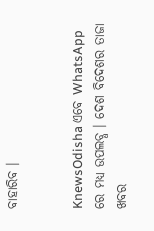ବାହାରିବ ।


KnewsOdisha ଏବେ WhatsApp ରେ ମଧ୍ୟ ଉପଲବ୍ଧ । ଦେଶ ବିଦେଶର ତାଜା ଖବର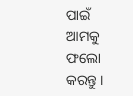ପାଇଁ ଆମକୁ ଫଲୋ କରନ୍ତୁ ।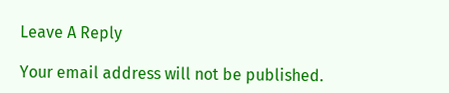Leave A Reply

Your email address will not be published.